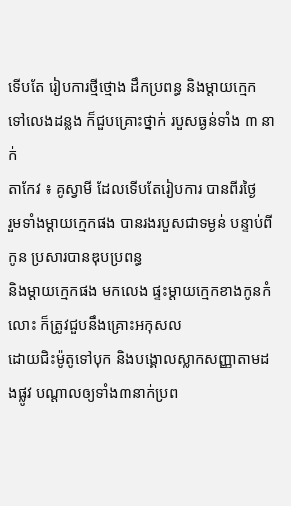ទើបតែ រៀបការថ្មីថ្មោង ដឹកប្រពន្ធ និងម្ដាយក្មេក ទៅលេងដន្លង ក៏ជួបគ្រោះថ្នាក់ របួសធ្ងន់ទាំង ៣ នាក់
តាកែវ ៖ គូស្វាមី ដែលទើបតែរៀបការ បានពីរថ្ងៃ
រួមទាំងម្ដាយក្មេកផង បានរងរបួសជាទម្ងន់ បន្ទាប់ពីកូន ប្រសារបានឌុបប្រពន្ធ
និងម្ដាយក្មេកផង មកលេង ផ្ទះម្ដាយក្មេកខាងកូនកំលោះ ក៏ត្រូវជួបនឹងគ្រោះអកុសល
ដោយជិះម៉ូតូទៅបុក និងបង្គោលស្លាកសញ្ញាតាមដងផ្លូវ បណ្ដាលឲ្យទាំង៣នាក់ប្រព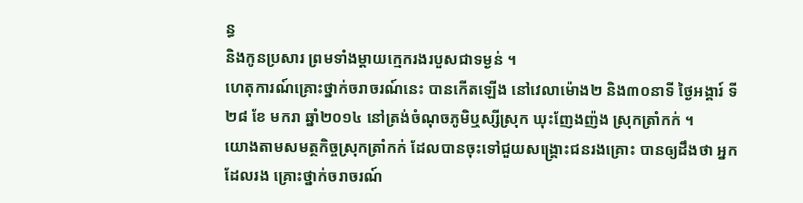ន្ធ
និងកូនប្រសារ ព្រមទាំងម្តាយក្មេករងរបួសជាទម្ងន់ ។
ហេតុការណ៍គ្រោះថ្នាក់ចរាចរណ៍នេះ បានកើតឡើង នៅវេលាម៉ោង២ និង៣០នាទី ថ្ងៃអង្គារ៍ ទី២៨ ខែ មករា ឆ្នាំ២០១៤ នៅត្រង់ចំណុចភូមិឬស្សីស្រុក ឃុះញែងញ៉ង ស្រុកត្រាំកក់ ។
យោងតាមសមត្ថកិច្ចស្រុកត្រាំកក់ ដែលបានចុះទៅជួយសង្គ្រោះជនរងគ្រោះ បានឲ្យដឹងថា អ្នកដែលរង គ្រោះថ្នាក់ចរាចរណ៍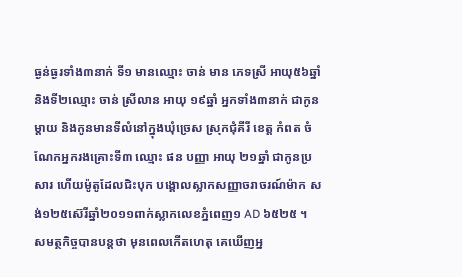ធ្ងន់ធ្ងរទាំង៣នាក់ ទី១ មានឈ្មោះ ចាន់ មាន ភេទស្រី អាយុ៥៦ឆ្នាំ និងទី២ឈ្មោះ ចាន់ ស្រីលាន អាយុ ១៩ឆ្នាំ អ្នកទាំង៣នាក់ ជាកូនម្ដាយ និងកូនមានទីលំនៅក្នុងឃុំច្រេស ស្រុកជុំគីរី ខេត្ត កំពត ចំណែកអ្នករងគ្រោះទី៣ ឈ្មោះ ផន បញ្ញា អាយុ ២១ឆ្នាំ ជាកូនប្រសារ ហើយម៉ូតូដែលជិះបុក បង្គោលស្លាកសញ្ញាចរាចរណ៍ម៉ាក សង់១២៥ស៊េរីឆ្នាំ២០១១ពាក់ស្លាកលេខភ្នំពេញ១ AD ៦៥២៥ ។
សមត្ថកិច្ចបានបន្តថា មុនពេលកើតហេតុ គេឃើញអ្ន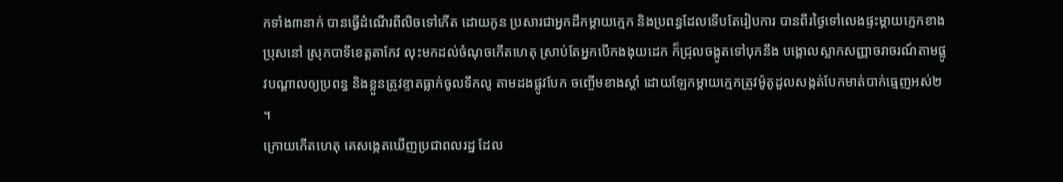កទាំង៣នាក់ បានធ្វើដំណើរពីលិចទៅកើត ដោយកូន ប្រសារជាអ្នកដឹកម្ដាយក្មេក និងប្រពន្ធដែលទើបតែរៀបការ បានពីរថ្ងៃទៅលេងផ្ទះម្ដាយក្មេកខាងប្រុសនៅ ស្រុកបាទីខេត្តតាកែវ លុះមកដល់ចំណុចកើតហេតុ ស្រាប់តែអ្នកបើកងងុយដេក ក៏ជ្រុលចង្កូតទៅបុកនឹង បង្គោលស្លាកសញ្ញាចរាចរណ៍តាមផ្លូវបណ្ដាលឲ្យប្រពន្ធ និងខ្លួនត្រូវខ្ទាតធ្លាក់ចូលទឹកលូ តាមដងផ្លូវបែក ចញ្ចើមខាងស្ដាំ ដោយឡែកម្ដាយក្មេកត្រូវម៉ូតូដួលសង្កត់បែកមាត់បាក់ធ្មេញអស់២ ។
ក្រោយកើតហេតុ គេសង្កេតឃើញប្រជាពលរដ្ឋ ដែល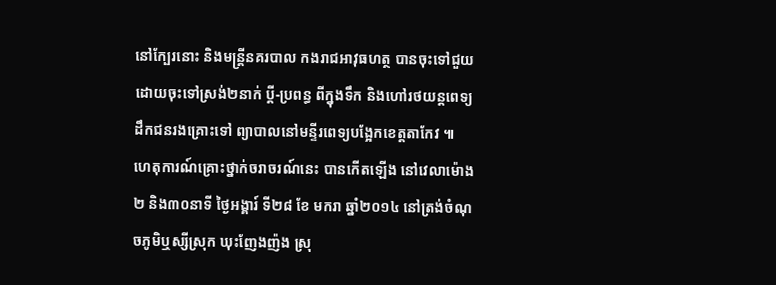នៅក្បែរនោះ និងមន្រ្តីនគរបាល កងរាជអាវុធហត្ថ បានចុះទៅជួយ ដោយចុះទៅស្រង់២នាក់ ប្ដី-ប្រពន្ធ ពីក្នុងទឹក និងហៅរថយន្តពេទ្យ ដឹកជនរងគ្រោះទៅ ព្យាបាលនៅមន្ទីរពេទ្យបង្អែកខេត្តតាកែវ ៕
ហេតុការណ៍គ្រោះថ្នាក់ចរាចរណ៍នេះ បានកើតឡើង នៅវេលាម៉ោង២ និង៣០នាទី ថ្ងៃអង្គារ៍ ទី២៨ ខែ មករា ឆ្នាំ២០១៤ នៅត្រង់ចំណុចភូមិឬស្សីស្រុក ឃុះញែងញ៉ង ស្រុ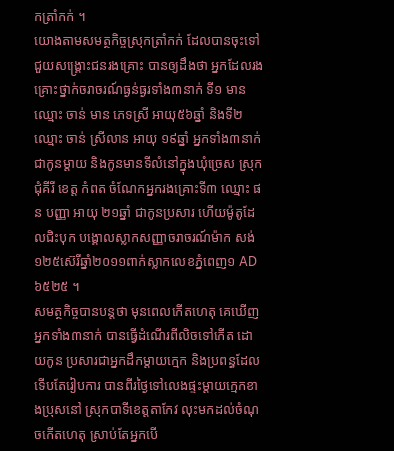កត្រាំកក់ ។
យោងតាមសមត្ថកិច្ចស្រុកត្រាំកក់ ដែលបានចុះទៅជួយសង្គ្រោះជនរងគ្រោះ បានឲ្យដឹងថា អ្នកដែលរង គ្រោះថ្នាក់ចរាចរណ៍ធ្ងន់ធ្ងរទាំង៣នាក់ ទី១ មានឈ្មោះ ចាន់ មាន ភេទស្រី អាយុ៥៦ឆ្នាំ និងទី២ឈ្មោះ ចាន់ ស្រីលាន អាយុ ១៩ឆ្នាំ អ្នកទាំង៣នាក់ ជាកូនម្ដាយ និងកូនមានទីលំនៅក្នុងឃុំច្រេស ស្រុកជុំគីរី ខេត្ត កំពត ចំណែកអ្នករងគ្រោះទី៣ ឈ្មោះ ផន បញ្ញា អាយុ ២១ឆ្នាំ ជាកូនប្រសារ ហើយម៉ូតូដែលជិះបុក បង្គោលស្លាកសញ្ញាចរាចរណ៍ម៉ាក សង់១២៥ស៊េរីឆ្នាំ២០១១ពាក់ស្លាកលេខភ្នំពេញ១ AD ៦៥២៥ ។
សមត្ថកិច្ចបានបន្តថា មុនពេលកើតហេតុ គេឃើញអ្នកទាំង៣នាក់ បានធ្វើដំណើរពីលិចទៅកើត ដោយកូន ប្រសារជាអ្នកដឹកម្ដាយក្មេក និងប្រពន្ធដែលទើបតែរៀបការ បានពីរថ្ងៃទៅលេងផ្ទះម្ដាយក្មេកខាងប្រុសនៅ ស្រុកបាទីខេត្តតាកែវ លុះមកដល់ចំណុចកើតហេតុ ស្រាប់តែអ្នកបើ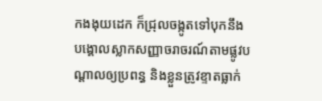កងងុយដេក ក៏ជ្រុលចង្កូតទៅបុកនឹង បង្គោលស្លាកសញ្ញាចរាចរណ៍តាមផ្លូវបណ្ដាលឲ្យប្រពន្ធ និងខ្លួនត្រូវខ្ទាតធ្លាក់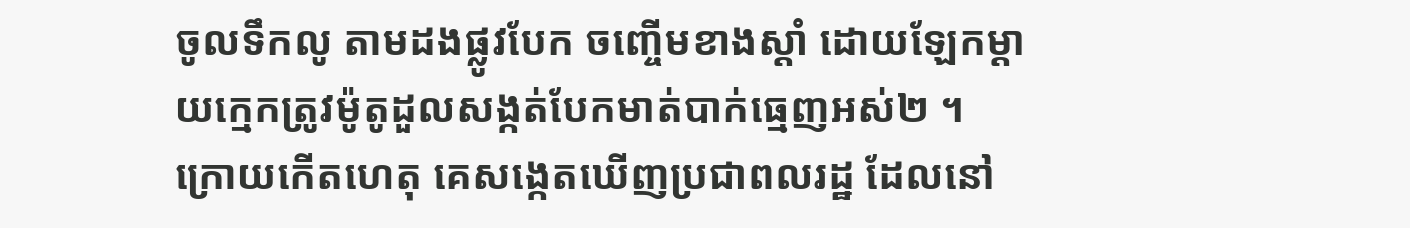ចូលទឹកលូ តាមដងផ្លូវបែក ចញ្ចើមខាងស្ដាំ ដោយឡែកម្ដាយក្មេកត្រូវម៉ូតូដួលសង្កត់បែកមាត់បាក់ធ្មេញអស់២ ។
ក្រោយកើតហេតុ គេសង្កេតឃើញប្រជាពលរដ្ឋ ដែលនៅ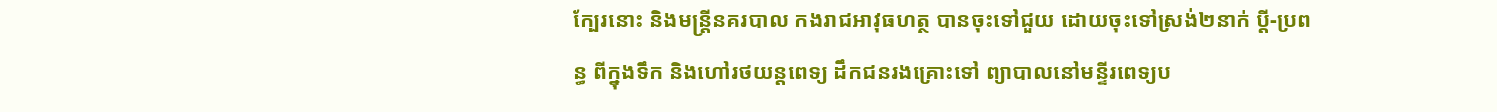ក្បែរនោះ និងមន្រ្តីនគរបាល កងរាជអាវុធហត្ថ បានចុះទៅជួយ ដោយចុះទៅស្រង់២នាក់ ប្ដី-ប្រពន្ធ ពីក្នុងទឹក និងហៅរថយន្តពេទ្យ ដឹកជនរងគ្រោះទៅ ព្យាបាលនៅមន្ទីរពេទ្យប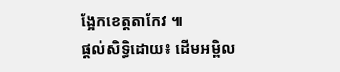ង្អែកខេត្តតាកែវ ៕
ផ្តល់សិទ្ធិដោយ៖ ដើមអម្ពិល